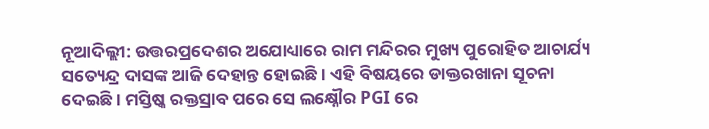ନୂଆଦିଲ୍ଲୀ: ଉତ୍ତରପ୍ରଦେଶର ଅଯୋଧ୍ୟାରେ ରାମ ମନ୍ଦିରର ମୁଖ୍ୟ ପୁରୋହିତ ଆଚାର୍ଯ୍ୟ ସତ୍ୟେନ୍ଦ୍ର ଦାସଙ୍କ ଆଜି ଦେହାନ୍ତ ହୋଇଛି। ଏହି ବିଷୟରେ ଡାକ୍ତରଖାନା ସୂଚନା ଦେଇଛି। ମସ୍ତିଷ୍କ ରକ୍ତସ୍ରାବ ପରେ ସେ ଲକ୍ଷ୍ନୌର PGI ରେ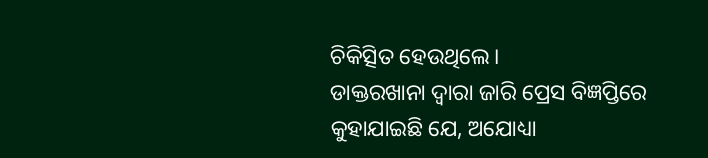ଚିକିତ୍ସିତ ହେଉଥିଲେ।
ଡାକ୍ତରଖାନା ଦ୍ଵାରା ଜାରି ପ୍ରେସ ବିଜ୍ଞପ୍ତିରେ କୁହାଯାଇଛି ଯେ, ଅଯୋଧ୍ୟା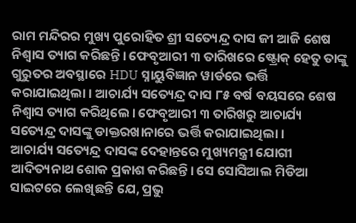ରାମ ମନ୍ଦିରର ମୁଖ୍ୟ ପୁରୋହିତ ଶ୍ରୀ ସତ୍ୟେନ୍ଦ୍ର ଦାସ ଜୀ ଆଜି ଶେଷ ନିଶ୍ୱାସ ତ୍ୟାଗ କରିଛନ୍ତି। ଫେବୃଆରୀ ୩ ତାରିଖରେ ଷ୍ଟ୍ରୋକ୍ ହେତୁ ତାଙ୍କୁ ଗୁରୁତର ଅବସ୍ଥାରେ HDU ସ୍ନାୟୁବିଜ୍ଞାନ ୱାର୍ଡରେ ଭର୍ତ୍ତି କରାଯାଇଥିଲା। ଆଚାର୍ଯ୍ୟ ସତ୍ୟେନ୍ଦ୍ର ଦାସ ୮୫ ବର୍ଷ ବୟସରେ ଶେଷ ନିଶ୍ୱାସ ତ୍ୟାଗ କରିଥିଲେ। ଫେବୃଆରୀ ୩ ତାରିଖରୁ ଆଚାର୍ଯ୍ୟ ସତ୍ୟେନ୍ଦ୍ର ଦାସଙ୍କୁ ଡାକ୍ତରଖାନାରେ ଭର୍ତ୍ତି କରାଯାଇଥିଲା।
ଆଚାର୍ଯ୍ୟ ସତ୍ୟେନ୍ଦ୍ର ଦାସଙ୍କ ଦେହାନ୍ତରେ ମୁଖ୍ୟମନ୍ତ୍ରୀ ଯୋଗୀ ଆଦିତ୍ୟନାଥ ଶୋକ ପ୍ରକାଶ କରିଛନ୍ତି। ସେ ସୋସିଆଲ ମିଡିଆ ସାଇଟରେ ଲେଖିଛନ୍ତି ଯେ, ପ୍ରଭୁ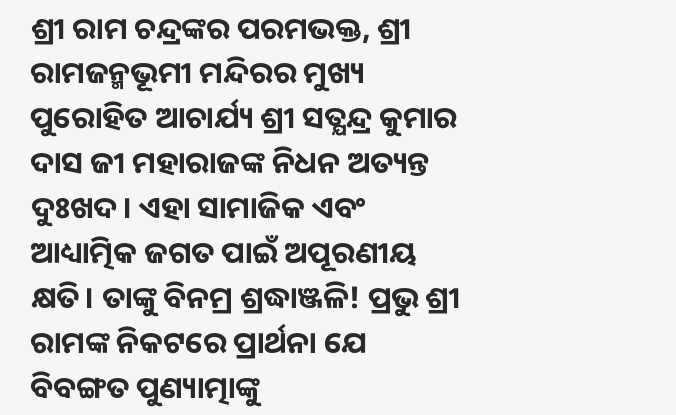ଶ୍ରୀ ରାମ ଚନ୍ଦ୍ରଙ୍କର ପରମଭକ୍ତ, ଶ୍ରୀ ରାମଜନ୍ମଭୂମୀ ମନ୍ଦିରର ମୁଖ୍ୟ ପୁରୋହିତ ଆଚାର୍ଯ୍ୟ ଶ୍ରୀ ସତ୍ଯନ୍ଦ୍ର କୁମାର ଦାସ ଜୀ ମହାରାଜଙ୍କ ନିଧନ ଅତ୍ୟନ୍ତ ଦୁଃଖଦ। ଏହା ସାମାଜିକ ଏବଂ ଆଧ୍ୟାତ୍ମିକ ଜଗତ ପାଇଁ ଅପୂରଣୀୟ କ୍ଷତି। ତାଙ୍କୁ ବିନମ୍ର ଶ୍ରଦ୍ଧାଞ୍ଜଳି! ପ୍ରଭୁ ଶ୍ରୀ ରାମଙ୍କ ନିକଟରେ ପ୍ରାର୍ଥନା ଯେ ବିବଙ୍ଗତ ପୁଣ୍ୟାତ୍ମାଙ୍କୁ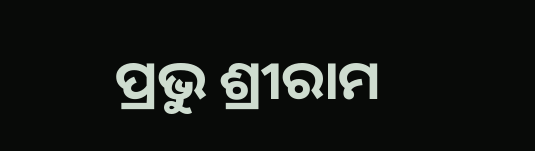ପ୍ରଭୁ ଶ୍ରୀରାମ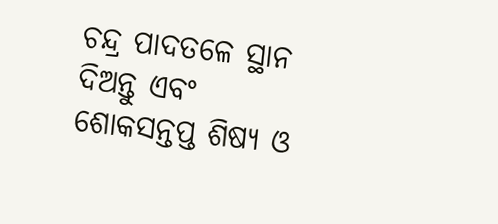ଚନ୍ଦ୍ର ପାଦତଳେ ସ୍ଥାନ ଦିଅନ୍ତୁ ଏବଂ ଶୋକସନ୍ତପ୍ତ ଶିଷ୍ୟ ଓ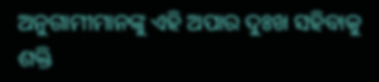ଅନୁଗାମୀମାନଙ୍କୁ ଏହି ଅପାର ଦୁଃଖ ସହିବାକୁ ଶକ୍ତି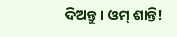ଦିଅନ୍ତୁ। ଓମ୍ ଶାନ୍ତି!